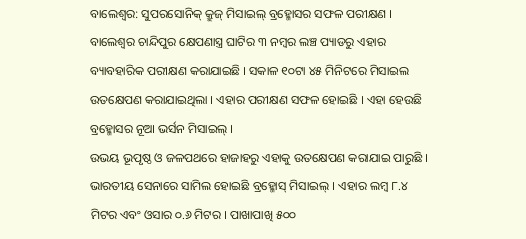ବାଲେଶ୍ୱର: ସୁପରସୋନିକ୍ କ୍ରୁଜ୍ ମିସାଇଲ୍ ବ୍ରହ୍ମୋସର ସଫଳ ପରୀକ୍ଷଣ । ବାଲେଶ୍ୱର ଚାନ୍ଦିପୁର କ୍ଷେପଣାସ୍ତ୍ର ଘାଟିର ୩ ନମ୍ବର ଲଞ୍ଚ ପ୍ୟାଡରୁ ଏହାର ବ୍ୟାବହାରିକ ପରୀକ୍ଷଣ କରାଯାଇଛି । ସକାଳ ୧୦ଟା ୪୫ ମିନିଟରେ ମିସାଇଲ ଉତକ୍ଷେପଣ କରାଯାଇଥିଲା । ଏହାର ପରୀକ୍ଷଣ ସଫଳ ହୋଇଛି । ଏହା ହେଉଛି ବ୍ରହ୍ମୋସର ନୂଆ ଭର୍ସନ ମିସାଇଲ୍ ।
ଉଭୟ ଭୂପୃଷ୍ଠ ଓ ଜଳପଥରେ ହାଜାହରୁ ଏହାକୁ ଉତକ୍ଷେପଣ କରାଯାଇ ପାରୁଛି । ଭାରତୀୟ ସେନାରେ ସାମିଲ ହୋଇଛି ବ୍ରହ୍ମୋସ୍ ମିସାଇଲ୍ । ଏହାର ଲମ୍ବ ୮.୪ ମିଟର ଏବଂ ଓସାର ୦.୬ ମିଟର । ପାଖାପାଖି ୫୦୦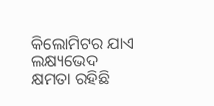କିଲୋମିଟର ଯାଏ ଲକ୍ଷ୍ୟଭେଦ କ୍ଷମତା ରହିଛି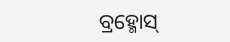ବ୍ରହ୍ମୋସ୍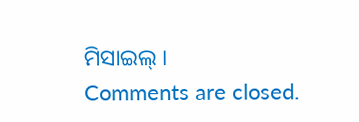ମିସାଇଲ୍ ।
Comments are closed.